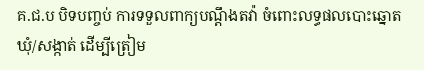គ.ជ.ប បិទបញ្ចប់ ការទទួលពាក្យបណ្ដឹងតវ៉ា ចំពោះលទ្ធផលបោះឆ្នោតឃុំ/សង្កាត់ ដើម្បីត្រៀម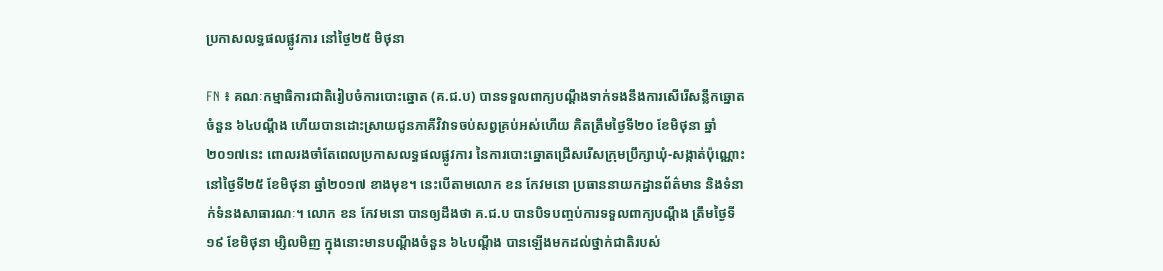ប្រកាសលទ្ធផលផ្លូវការ នៅថ្ងៃ២៥ មិថុនា

FN ៖ គណៈកម្មាធិការជាតិរៀបចំការបោះឆ្នោត (គ.ជ.ប) បានទទួលពាក្យបណ្ដឹងទាក់ទងនឹងការសើរើសន្លឹកឆ្នោតចំនួន ៦៤បណ្ដឹង ហើយបានដោះស្រាយជូនភាគីវិវាទចប់សព្វគ្រប់អស់ហើយ គិតត្រឹមថ្ងៃទី២០ ខែមិថុនា ឆ្នាំ២០១៧នេះ ពោលរងចាំតែពេលប្រកាសលទ្ធផលផ្លូវការ នៃការបោះឆ្នោតជ្រើសរើសក្រុមប្រឹក្សាឃុំ-សង្កាត់ប៉ុណ្ណោះ នៅថ្ងៃទី២៥ ខែមិថុនា ឆ្នាំ២០១៧ ខាងមុខ។ នេះបើតាមលោក ខន កែវមនោ ប្រធាននាយកដ្ឋានព័ត៌មាន និងទំនាក់ទំនងសាធារណៈ។ លោក ខន កែវមនោ បានឲ្យដឹងថា គ.ជ.ប បានបិទបញ្ចប់ការទទួលពាក្យបណ្ដឹង ត្រឹមថ្ងៃទី១៩ ខែមិថុនា ម្សិលមិញ ក្នុងនោះមានបណ្ដឹងចំនួន ៦៤បណ្ដឹង បានឡើងមកដល់ថ្នាក់ជាតិរបស់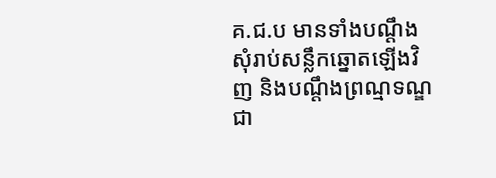គ.ជ.ប មានទាំងបណ្ដឹងសុំរាប់សន្លឹកឆ្នោតឡើងវិញ និងបណ្ដឹងព្រណ្មទណ្ឌជា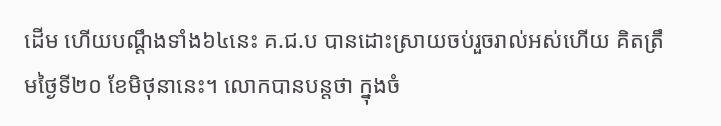ដើម ហើយបណ្ដឹងទាំង៦៤នេះ គ.ជ.ប បានដោះស្រាយចប់រួចរាល់អស់ហើយ គិតត្រឹមថ្ងៃទី២០ ខែមិថុនានេះ។ លោកបានបន្តថា ក្នុងចំ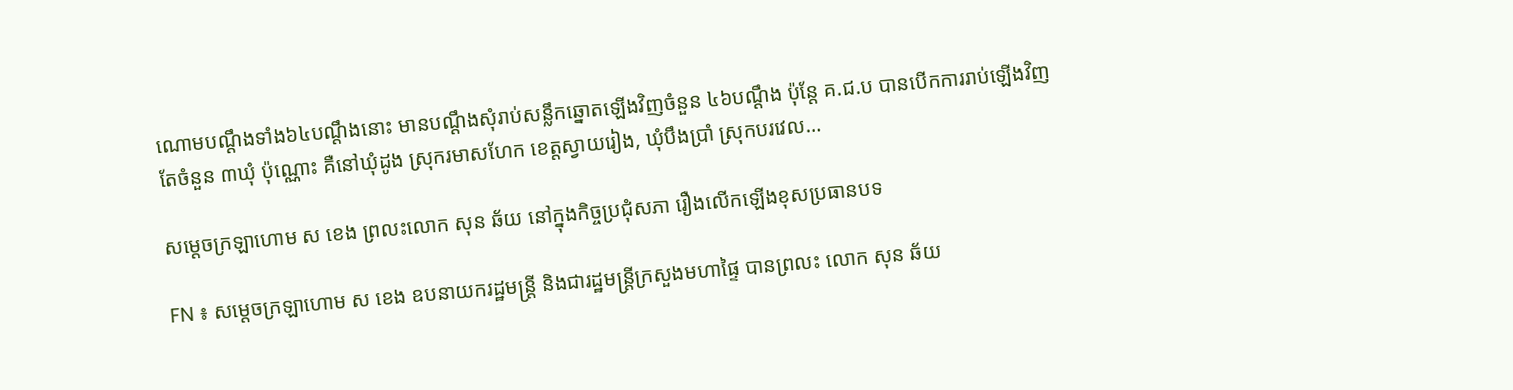ណោមបណ្ដឹងទាំង៦៤បណ្ដឹងនោះ មានបណ្ដឹងសុំរាប់សន្លឹកឆ្នោតឡើងវិញចំនួន ៤៦បណ្ដឹង ប៉ុន្តែ គ.ជ.ប បានបើកការរាប់ឡើងវិញតែចំនួន ៣ឃុំ ប៉ុណ្ណោះ គឺនៅឃុំដូង ស្រុករមាសហែក ខេត្តស្វាយរៀង, ឃុំបឹងប្រាំ ស្រុកបរវេល…

សម្ដេចក្រឡាហោម ស ខេង ព្រលះលោក សុន ឆ័យ នៅក្នុងកិច្ចប្រជុំសភា រឿងលើកឡើងខុសប្រធានបទ

FN ៖ សម្តេចក្រឡាហោម ស ខេង ឧបនាយករដ្ឋមន្រ្តី និងជារដ្ឋមន្រ្តីក្រសួងមហាផ្ទៃ បានព្រលះ លោក សុន ឆ័យ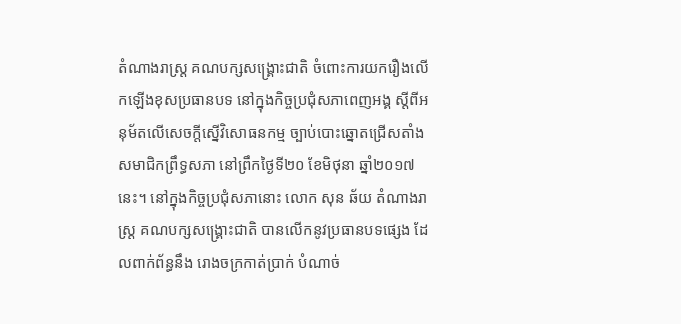តំណាងរាស្រ្ដ គណបក្សសង្គ្រោះជាតិ ចំពោះការយករឿងលើកឡើងខុសប្រធានបទ នៅក្នុងកិច្ចប្រជុំសភាពេញអង្គ ស្ដីពីអនុម័តលើសេចក្តីស្នើវិសោធនកម្ម ច្បាប់បោះឆ្នោតជ្រើសតាំងសមាជិកព្រឹទ្ធសភា នៅព្រឹកថ្ងៃទី២០ ខែមិថុនា ឆ្នាំ២០១៧នេះ។ នៅក្នុងកិច្ចប្រជុំសភានោះ លោក សុន ឆ័យ តំណាងរាស្រ្ដ គណបក្សសង្គ្រោះជាតិ បានលើកនូវប្រធានបទផ្សេង ដែលពាក់ព័ន្ធនឹង រោងចក្រកាត់ប្រាក់ បំណាច់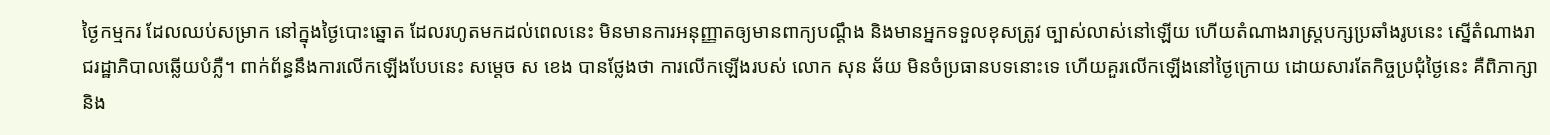ថ្ងៃកម្មករ ដែលឈប់សម្រាក នៅក្នុងថ្ងៃបោះឆ្នោត ដែលរហូតមកដល់ពេលនេះ មិនមានការអនុញ្ញាតឲ្យមានពាក្យបណ្ដឹង និងមានអ្នកទទួលខុសត្រូវ ច្បាស់លាស់នៅឡើយ ហើយតំណាងរាស្រ្តបក្សប្រឆាំងរូបនេះ ស្នើតំណាងរាជរដ្ឋាភិបាលឆ្លើយបំភ្លឺ។ ពាក់ព័ន្ធនឹងការលើកឡើងបែបនេះ សម្តេច ស ខេង បានថ្លែងថា ការលើកឡើងរបស់ លោក សុន ឆ័យ មិនចំប្រធានបទនោះទេ ហើយគួរលើកឡើងនៅថ្ងៃក្រោយ ដោយសារតែកិច្ចប្រជុំថ្ងៃនេះ គឺពិភាក្សា និង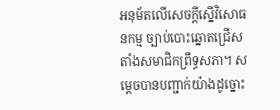អនុម័តលើសេចក្តីស្នើវិសោធនកម្ម ច្បាប់បោះឆ្នោតជ្រើសតាំងសមាជិកព្រឹទ្ធសភា។ សម្តេចបានបញ្ជាក់យ៉ាងដូច្នោះ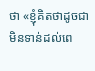ថា «ខ្ញុំគិតថាដូចជាមិនទាន់ដល់ពេ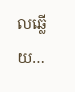លឆ្លើយ…